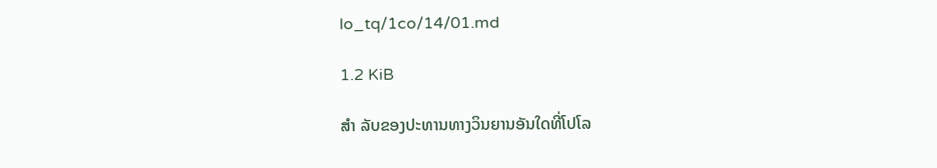lo_tq/1co/14/01.md

1.2 KiB

ສຳ ລັບຂອງປະທານທາງວິນຍານອັນໃດທີ່ໂປໂລ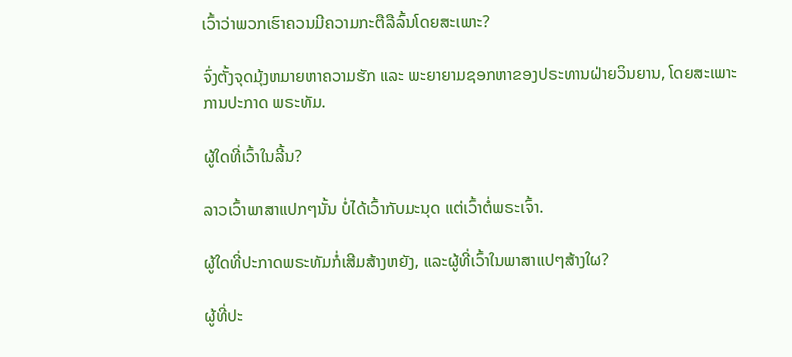ເວົ້າວ່າພວກເຮົາຄວນມີຄວາມກະຕືລືລົ້ນໂດຍສະເພາະ?

ຈົ່ງຕັ້ງຈຸດມຸ້ງຫມາຍຫາຄວາມຮັກ ແລະ ພະຍາຍາມຊອກຫາຂອງປຣະທານຝ່າຍວິນຍານ, ໂດຍສະເພາະການປະກາດ ພຣະທັມ.

ຜູ້ໃດທີ່ເວົ້າໃນລີ້ນ?

ລາວເວົ້າພາສາແປກໆນັ້ນ ບໍ່ໄດ້ເວົ້າກັບມະນຸດ ແຕ່ເວົ້າຕໍ່ພຣະເຈົ້າ.

ຜູ້ໃດທີ່ປະກາດພຣະທັມກໍ່ເສີມສ້າງຫຍັງ, ແລະຜູ້ທີ່ເວົ້າໃນພາສາແປໆສ້າງໃຜ?

ຜູ້ທີ່ປະ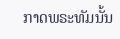ກາດພຣະທັມນັ້ນ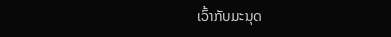ເວົ້າກັບມະນຸດ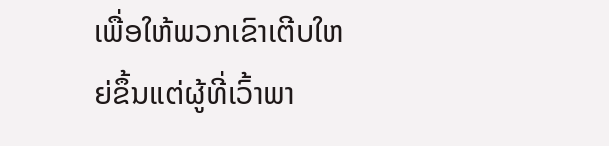ເພື່ອໃຫ້ພວກເຂົາເຕີບໃຫຍ່ຂຶ້ນແຕ່ຜູ້ທີ່ເວົ້າພາ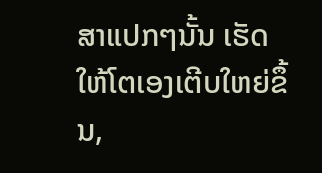ສາແປກໆນັ້ນ ເຮັດໃຫ້ໂຕເອງເຕີບໃຫຍ່ຂຶ້ນ,